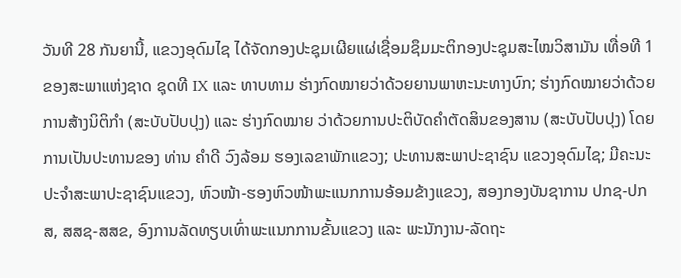ວັນທີ 28 ກັນຍານີ້, ແຂວງອຸດົມໄຊ ໄດ້ຈັດກອງປະຊຸມເຜີຍແຜ່ເຊື່ອມຊຶມມະຕິກອງປະຊຸມສະໄໝວິສາມັນ ເທື່ອທີ 1 ຂອງສະພາແຫ່ງຊາດ ຊຸດທີ IX ແລະ ທາບທາມ ຮ່າງກົດໝາຍວ່າດ້ວຍຍານພາຫະນະທາງບົກ; ຮ່າງກົດໝາຍວ່າດ້ວຍການສ້າງນິຕິກໍາ (ສະບັບປັບປຸງ) ແລະ ຮ່າງກົດໝາຍ ວ່າດ້ວຍການປະຕິບັດຄໍາຕັດສິນຂອງສານ (ສະບັບປັບປຸງ) ໂດຍການເປັນປະທານຂອງ ທ່ານ ຄໍາດີ ວົງລ້ອມ ຮອງເລຂາພັກແຂວງ; ປະທານສະພາປະຊາຊົນ ແຂວງອຸດົມໄຊ; ມີຄະນະປະຈໍາສະພາປະຊາຊົນແຂວງ, ຫົວໜ້າ-ຮອງຫົວໜ້າພະແນກການອ້ອມຂ້າງແຂວງ, ສອງກອງບັນຊາການ ປກຊ-ປກສ, ສສຊ-ສສຂ, ອົງການລັດທຽບເທົ່າພະແນກການຂັ້ນແຂວງ ແລະ ພະນັກງານ-ລັດຖະ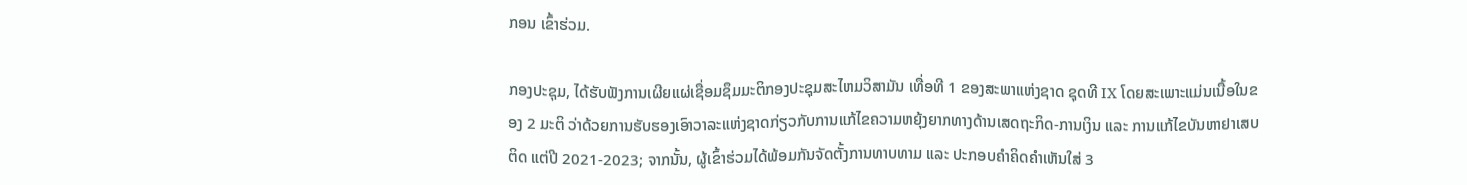ກອນ ເຂົ້າຮ່ວມ.

ກອງປະຊຸມ, ໄດ້ຮັບຟັງການເຜີຍແຜ່ເຊື່ອມຊຶມມະຕິກອງປະຊຸມສະໄຫມວິສາມັນ ເທື່ອທີ 1 ຂອງສະພາແຫ່ງຊາດ ຊຸດທີ IX ໂດຍສະເພາະແມ່ນເນື້ອໃນຂອງ 2 ມະຕິ ວ່າດ້ວຍການຮັບຮອງເອົາວາລະແຫ່ງຊາດກ່ຽວກັບການແກ້ໄຂຄວາມຫຍຸ້ງຍາກທາງດ້ານເສດຖະກິດ-ການເງິນ ແລະ ການແກ້ໄຂບັນຫາຢາເສບຕິດ ແຕ່ປີ 2021-2023; ຈາກນັ້ນ, ຜູ້ເຂົ້າຮ່ວມໄດ້ພ້ອມກັນຈັດຕັ້ງການທາບທາມ ແລະ ປະກອບຄໍາຄິດຄໍາເຫັນໃສ່ 3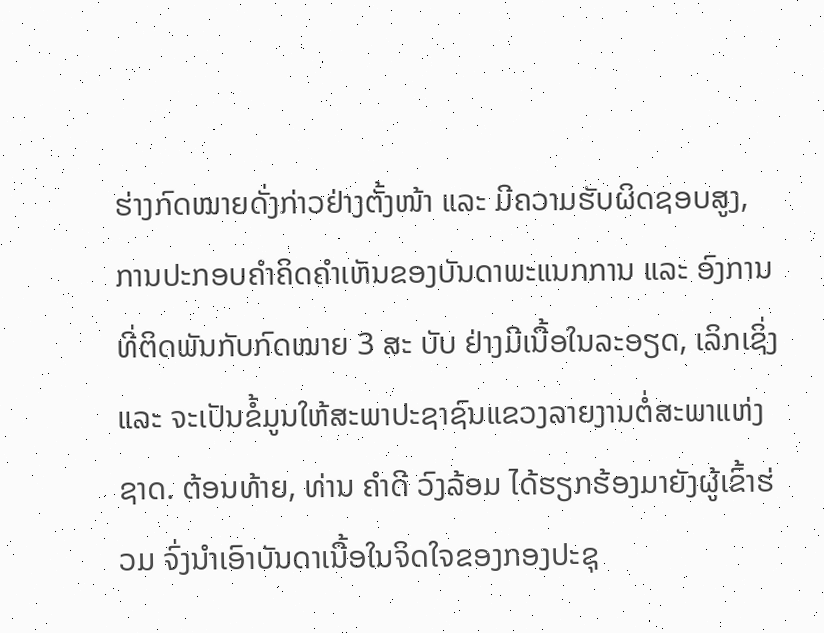ຮ່າງກົດໝາຍດັ່ງກ່າວຢ່າງຕັ້ງໜ້າ ແລະ ມີຄວາມຮັບຜິດຊອບສູງ, ການປະກອບຄໍາຄິດຄໍາເຫັນຂອງບັນດາພະແນກການ ແລະ ອົງການທີ່ຕິດພັນກັບກົດໝາຍ 3 ສະ ບັບ ຢ່າງມີເນື້ອໃນລະອຽດ, ເລິກເຊິ່ງ ແລະ ຈະເປັນຂໍ້ມູນໃຫ້ສະພາປະຊາຊົນແຂວງລາຍງານຕໍ່ສະພາແຫ່ງຊາດ. ຕ້ອນທ້າຍ, ທ່ານ ຄໍາດີ ວົງລ້ອມ ໄດ້ຮຽກຮ້ອງມາຍັງຜູ້ເຂົ້າຮ່ວມ ຈົ່ງນໍາເອົາບັນດາເນື້ອໃນຈິດໃຈຂອງກອງປະຊຸ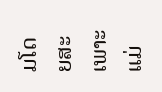ມໂດຍສະເພາະແມ່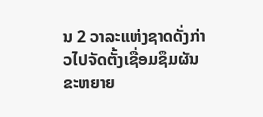ນ 2 ວາລະແຫ່ງຊາດດັ່ງກ່າວໄປຈັດຕັ້ງເຊື່ອມຊຶມຜັນຂະຫຍາຍ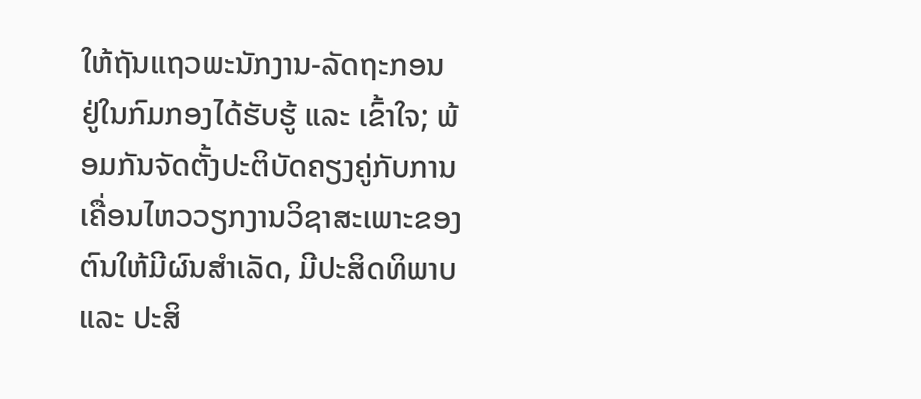ໃຫ້ຖັນແຖວພະນັກງານ-ລັດຖະກອນ ຢູ່ໃນກົມກອງໄດ້ຮັບຮູ້ ແລະ ເຂົ້າໃຈ; ພ້ອມກັນຈັດຕັ້ງປະຕິບັດຄຽງຄູ່ກັບການເຄື່ອນໄຫວວຽກງານວິຊາສະເພາະຂອງຕົນໃຫ້ມີຜົນສໍາເລັດ, ມີປະສິດທິພາບ ແລະ ປະສິ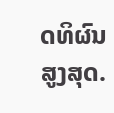ດທິຜົນສູງສຸດ.